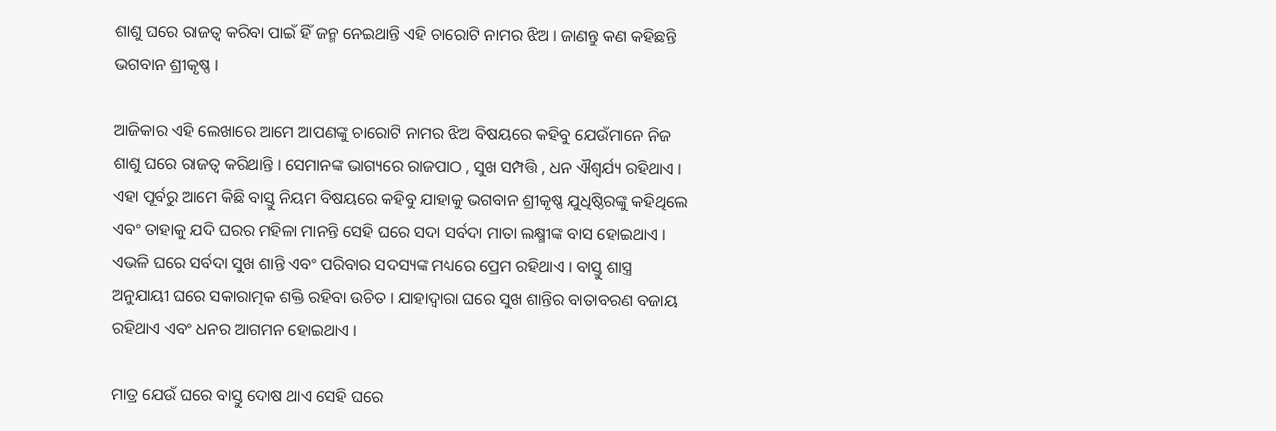ଶାଶୁ ଘରେ ରାଜତ୍ୱ କରିବା ପାଇଁ ହିଁ ଜନ୍ମ ନେଇଥାନ୍ତି ଏହି ଚାରୋଟି ନାମର ଝିଅ । ଜାଣନ୍ତୁ କଣ କହିଛନ୍ତି ଭଗବାନ ଶ୍ରୀକୃଷ୍ଣ ।

ଆଜିକାର ଏହି ଲେଖାରେ ଆମେ ଆପଣଙ୍କୁ ଚାରୋଟି ନାମର ଝିଅ ବିଷୟରେ କହିବୁ ଯେଉଁମାନେ ନିଜ ଶାଶୁ ଘରେ ରାଜତ୍ୱ କରିଥାନ୍ତି । ସେମାନଙ୍କ ଭାଗ୍ୟରେ ରାଜପାଠ , ସୁଖ ସମ୍ପତ୍ତି , ଧନ ଐଶ୍ୱର୍ଯ୍ୟ ରହିଥାଏ । ଏହା ପୂର୍ବରୁ ଆମେ କିଛି ବାସ୍ତୁ ନିୟମ ବିଷୟରେ କହିବୁ ଯାହାକୁ ଭଗବାନ ଶ୍ରୀକୃଷ୍ଣ ଯୁଧିଷ୍ଠିରଙ୍କୁ କହିଥିଲେ ଏବଂ ତାହାକୁ ଯଦି ଘରର ମହିଳା ମାନନ୍ତି ସେହି ଘରେ ସଦା ସର୍ବଦା ମାତା ଲକ୍ଷ୍ମୀଙ୍କ ବାସ ହୋଇଥାଏ । ଏଭଳି ଘରେ ସର୍ବଦା ସୁଖ ଶାନ୍ତି ଏବଂ ପରିବାର ସଦସ୍ୟଙ୍କ ମଧ୍ୟରେ ପ୍ରେମ ରହିଥାଏ । ବାସ୍ତୁ ଶାସ୍ତ୍ର ଅନୁଯାୟୀ ଘରେ ସକାରାତ୍ମକ ଶକ୍ତି ରହିବା ଉଚିତ । ଯାହାଦ୍ୱାରା ଘରେ ସୁଖ ଶାନ୍ତିର ବାତାବରଣ ବଜାୟ ରହିଥାଏ ଏବଂ ଧନର ଆଗମନ ହୋଇଥାଏ ।

ମାତ୍ର ଯେଉଁ ଘରେ ବାସ୍ତୁ ଦୋଷ ଥାଏ ସେହି ଘରେ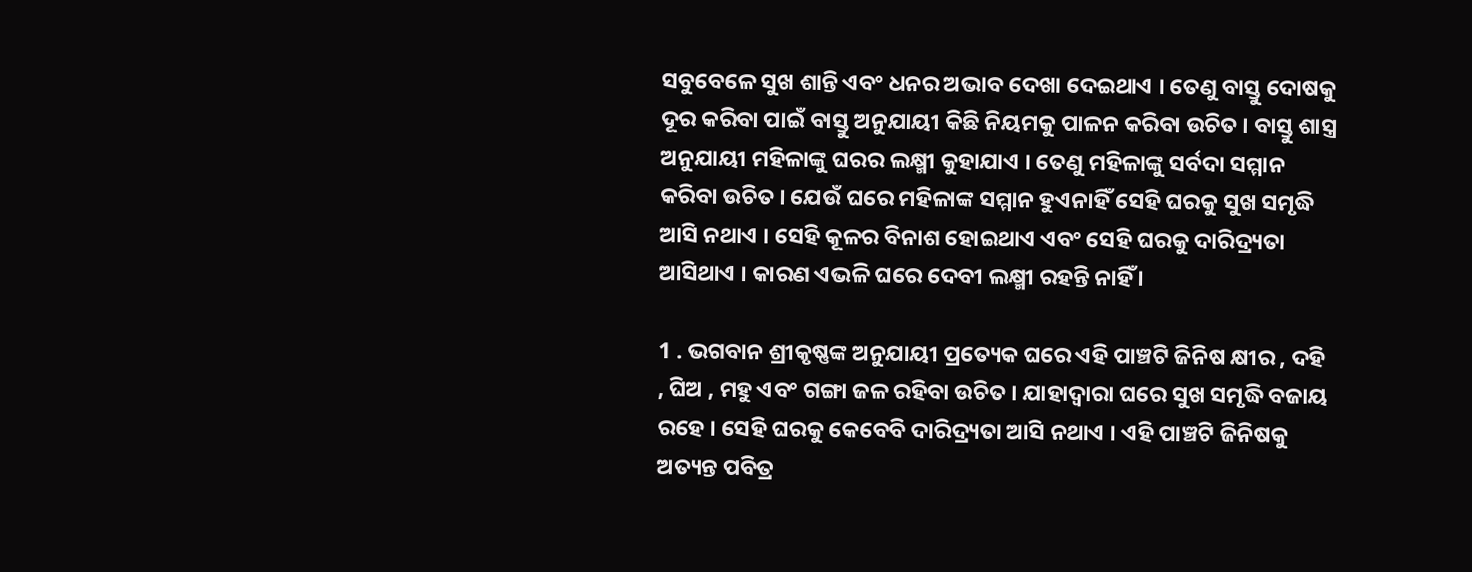ସବୁବେଳେ ସୁଖ ଶାନ୍ତି ଏବଂ ଧନର ଅଭାବ ଦେଖା ଦେଇଥାଏ । ତେଣୁ ବାସ୍ତୁ ଦୋଷକୁ ଦୂର କରିବା ପାଇଁ ବାସ୍ତୁ ଅନୁଯାୟୀ କିଛି ନିୟମକୁ ପାଳନ କରିବା ଉଚିତ । ବାସ୍ତୁ ଶାସ୍ତ୍ର ଅନୁଯାୟୀ ମହିଳାଙ୍କୁ ଘରର ଲକ୍ଷ୍ମୀ କୁହାଯାଏ । ତେଣୁ ମହିଳାଙ୍କୁ ସର୍ବଦା ସମ୍ମାନ କରିବା ଉଚିତ । ଯେଉଁ ଘରେ ମହିଳାଙ୍କ ସମ୍ମାନ ହୁଏନାହିଁ ସେହି ଘରକୁ ସୁଖ ସମୃଦ୍ଧି ଆସି ନଥାଏ । ସେହି କୂଳର ବିନାଶ ହୋଇଥାଏ ଏବଂ ସେହି ଘରକୁ ଦାରିଦ୍ର୍ୟତା ଆସିଥାଏ । କାରଣ ଏଭଳି ଘରେ ଦେବୀ ଲକ୍ଷ୍ମୀ ରହନ୍ତି ନାହିଁ ।

1 . ଭଗବାନ ଶ୍ରୀକୃଷ୍ଣଙ୍କ ଅନୁଯାୟୀ ପ୍ରତ୍ୟେକ ଘରେ ଏହି ପାଞ୍ଚଟି ଜିନିଷ କ୍ଷୀର , ଦହି , ଘିଅ , ମହୁ ଏବଂ ଗଙ୍ଗା ଜଳ ରହିବା ଉଚିତ । ଯାହାଦ୍ୱାରା ଘରେ ସୁଖ ସମୃଦ୍ଧି ବଜାୟ ରହେ । ସେହି ଘରକୁ କେବେବି ଦାରିଦ୍ର୍ୟତା ଆସି ନଥାଏ । ଏହି ପାଞ୍ଚଟି ଜିନିଷକୁ ଅତ୍ୟନ୍ତ ପବିତ୍ର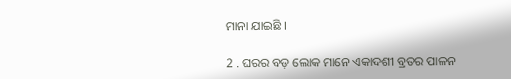ମାନା ଯାଇଛି ।

2 . ଘରର ବଡ଼ ଲୋକ ମାନେ ଏକାଦଶୀ ବ୍ରତର ପାଳନ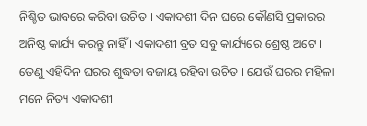ନିଶ୍ଚିତ ଭାବରେ କରିବା ଉଚିତ । ଏକାଦଶୀ ଦିନ ଘରେ କୌଣସି ପ୍ରକାରର ଅନିଷ୍ଠ କାର୍ଯ୍ୟ କରନ୍ତୁ ନାହିଁ । ଏକାଦଶୀ ବ୍ରତ ସବୁ କାର୍ଯ୍ୟରେ ଶ୍ରେଷ୍ଠ ଅଟେ । ତେଣୁ ଏହିଦିନ ଘରର ଶୁଦ୍ଧତା ବଜାୟ ରହିବା ଉଚିତ । ଯେଉଁ ଘରର ମହିଳା ମନେ ନିତ୍ୟ ଏକାଦଶୀ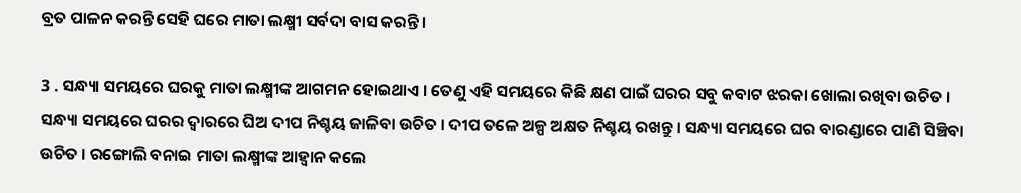ବ୍ରତ ପାଳନ କରନ୍ତି ସେହି ଘରେ ମାତା ଲକ୍ଷ୍ମୀ ସର୍ବଦା ବାସ କରନ୍ତି ।

3 . ସନ୍ଧ୍ୟା ସମୟରେ ଘରକୁ ମାତା ଲକ୍ଷ୍ମୀଙ୍କ ଆଗମନ ହୋଇଥାଏ । ତେଣୁ ଏହି ସମୟରେ କିଛି କ୍ଷଣ ପାଇଁ ଘରର ସବୁ କବାଟ ଝରକା ଖୋଲା ରଖିବା ଉଚିତ । ସନ୍ଧ୍ୟା ସମୟରେ ଘରର ଦ୍ୱାରରେ ଘିଅ ଦୀପ ନିଶ୍ଚୟ ଜାଳିବା ଉଚିତ । ଦୀପ ତଳେ ଅଳ୍ପ ଅକ୍ଷତ ନିଶ୍ଚୟ ରଖନ୍ତୁ । ସନ୍ଧ୍ୟା ସମୟରେ ଘର ବାରଣ୍ଡାରେ ପାଣି ସିଞ୍ଚିବା ଉଚିତ । ରଙ୍ଗୋଲି ବନାଇ ମାତା ଲକ୍ଷ୍ମୀଙ୍କ ଆହ୍ୱାନ କଲେ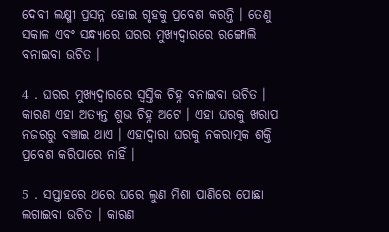ଦେବୀ ଲକ୍ଷ୍ମୀ ପ୍ରସନ୍ନ ହୋଇ ଗୃହକୁ ପ୍ରବେଶ କରନ୍ତି । ତେଣୁ ସକାଳ ଏବଂ ସନ୍ଧ୍ୟାରେ ଘରର ମୁଖ୍ୟଦ୍ୱାରରେ ରଙ୍ଗୋଲି ବନାଇବା ଉଚିତ ।

4 . ଘରର ମୁଖ୍ୟଦ୍ୱାରରେ ସ୍ୱସ୍ତିକ ଚିହ୍ନ ବନାଇବା ଉଚିତ । କାରଣ ଏହା ଅତ୍ୟନ୍ତ ଶୁଭ ଚିହ୍ନ ଅଟେ । ଏହା ଘରକୁ ଖରାପ ନଜରରୁ ବଞ୍ଚାଇ ଥାଏ । ଏହାଦ୍ବାରା ଘରକୁ ନକରାତ୍ମକ ଶକ୍ତି ପ୍ରବେଶ କରିପାରେ ନାହିଁ ।

5 . ସପ୍ତାହରେ ଥରେ ଘରେ ଲୁଣ ମିଶା ପାଣିରେ ପୋଛା ଲଗାଇବା ଉଚିତ । କାରଣ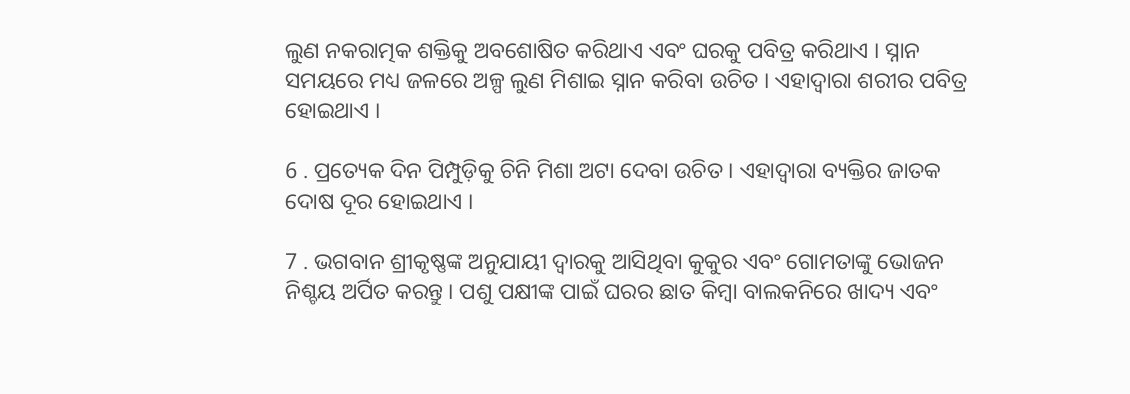ଲୁଣ ନକରାତ୍ମକ ଶକ୍ତିକୁ ଅବଶୋଷିତ କରିଥାଏ ଏବଂ ଘରକୁ ପବିତ୍ର କରିଥାଏ । ସ୍ନାନ ସମୟରେ ମଧ୍ୟ ଜଳରେ ଅଳ୍ପ ଲୁଣ ମିଶାଇ ସ୍ନାନ କରିବା ଉଚିତ । ଏହାଦ୍ବାରା ଶରୀର ପବିତ୍ର ହୋଇଥାଏ ।

6 . ପ୍ରତ୍ୟେକ ଦିନ ପିମ୍ପୁଡ଼ିକୁ ଚିନି ମିଶା ଅଟା ଦେବା ଉଚିତ । ଏହାଦ୍ବାରା ବ୍ୟକ୍ତିର ଜାତକ ଦୋଷ ଦୂର ହୋଇଥାଏ ।

7 . ଭଗବାନ ଶ୍ରୀକୃଷ୍ଣଙ୍କ ଅନୁଯାୟୀ ଦ୍ୱାରକୁ ଆସିଥିବା କୁକୁର ଏବଂ ଗୋମତାଙ୍କୁ ଭୋଜନ ନିଶ୍ଚୟ ଅର୍ପିତ କରନ୍ତୁ । ପଶୁ ପକ୍ଷୀଙ୍କ ପାଇଁ ଘରର ଛାତ କିମ୍ବା ବାଲକନିରେ ଖାଦ୍ୟ ଏବଂ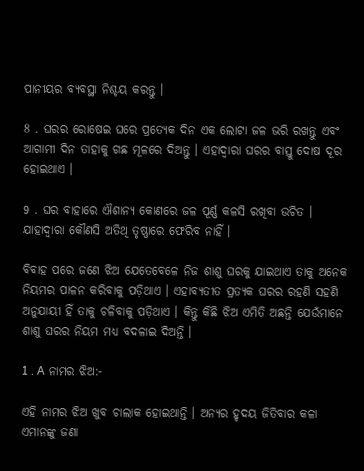ପାନୀୟର ବ୍ୟବସ୍ଥା ନିଶ୍ଚୟ କରନ୍ତୁ ।

8 . ଘରର ରୋଷେଇ ଘରେ ପ୍ରତ୍ୟେକ ଦିନ ଏକ ଲୋଟା ଜଳ ଭରି ରଖନ୍ତୁ ଏବଂ ଆଗାମୀ ଦିନ ତାହାକୁ ଗଛ ମୂଳରେ ଦିଅନ୍ତୁ । ଏହାଦ୍ବାରା ଘରର ବାସ୍ତୁ ଦୋଷ ଦୂର ହୋଇଥାଏ ।

9 . ଘର ବାହାରେ ଐଶାନ୍ୟ କୋଣରେ ଜଳ ପୂର୍ଣ୍ଣ କଳସି ରଖିବା ଉଚିତ । ଯାହାଦ୍ୱାରା କୌଣସି ଅତିଥି ତୃଷ୍ଣାରେ ଫେରିବ ନାହିଁ ।

ବିବାହ ପରେ ଜଣେ ଝିଅ ଯେତେବେଳେ ନିଜ ଶାଶୁ ଘରକୁ ଯାଇଥାଏ ତାକୁ ଅନେକ ନିୟମର ପାଳନ କରିବାକୁ ପଡ଼ିଥାଏ । ଏହାବ୍ୟତୀତ ପ୍ରତ୍ୟକ ଘରର ରହଣି ସହଣି ଅନୁଯାୟୀ ହିଁ ତାକୁ ଚଳିବାକୁ ପଡ଼ିଥାଏ । କିନ୍ତୁ କିଛି ଝିଅ ଏମିତି ଅଛନ୍ତି ଯେଉଁମାନେ ଶାଶୁ ଘରର ନିୟମ ମଧ୍ୟ ବଦଳାଇ ଦିଅନ୍ତି ।

1 . A ନାମର ଝିଅ:-

ଏହି ନାମର ଝିଅ ଖୁବ ଚାଲାକ ହୋଇଥାନ୍ତି । ଅନ୍ୟର ହୃଦୟ ଜିତିବାର କଳା ଏମାନଙ୍କୁ ଜଣା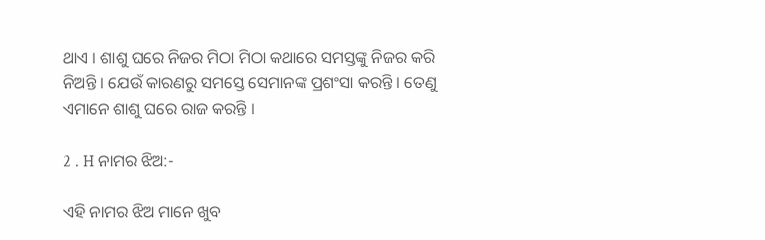ଥାଏ । ଶାଶୁ ଘରେ ନିଜର ମିଠା ମିଠା କଥାରେ ସମସ୍ତଙ୍କୁ ନିଜର କରି ନିଅନ୍ତି । ଯେଉଁ କାରଣରୁ ସମସ୍ତେ ସେମାନଙ୍କ ପ୍ରଶଂସା କରନ୍ତି । ତେଣୁ ଏମାନେ ଶାଶୁ ଘରେ ରାଜ କରନ୍ତି ।

2 . H ନାମର ଝିଅ:-

ଏହି ନାମର ଝିଅ ମାନେ ଖୁବ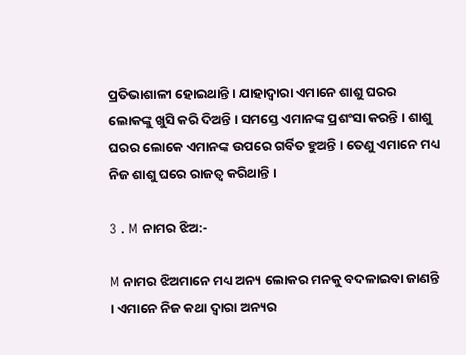ପ୍ରତିଭାଶାଳୀ ହୋଇଥାନ୍ତି । ଯାହାଦ୍ୱାରା ଏମାନେ ଶାଶୁ ଘରର ଲୋକଙ୍କୁ ଖୁସି କରି ଦିଅନ୍ତି । ସମସ୍ତେ ଏମାନଙ୍କ ପ୍ରଶଂସା କରନ୍ତି । ଶାଶୁ ଘରର ଲୋକେ ଏମାନଙ୍କ ଉପରେ ଗର୍ବିତ ହୁଅନ୍ତି । ତେଣୁ ଏମାନେ ମଧ୍ୟ ନିଜ ଶାଶୁ ଘରେ ରାଜତ୍ୱ କରିଥାନ୍ତି ।

3 . M ନାମର ଝିଅ:-

M ନାମର ଝିଅମାନେ ମଧ୍ୟ ଅନ୍ୟ ଲୋକର ମନକୁ ବଦଳାଇବା ଜାଣନ୍ତି । ଏମାନେ ନିଜ କଥା ଦ୍ୱାରା ଅନ୍ୟର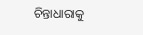ଚିନ୍ତାଧାରାକୁ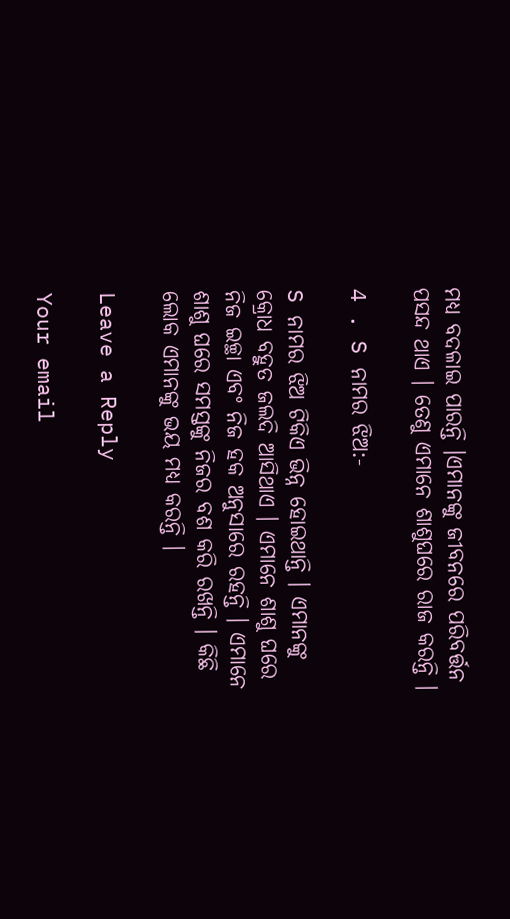ମଧ୍ୟ ବଦଳାଇ ପାରନ୍ତି ।ଏମାନଙ୍କୁ ଜୀବନରେ ପରିବର୍ତ୍ତନ ପସନ୍ଦ ଥାଏ । ତେଣୁ ଏମାନେ ଶାଶୁଘରେ ରାଜ କରନ୍ତି ।

4 . S ନାମର ଝିଅ:-

S ନାମର ଝିଅ ଟିକିଏ ଭିନ୍ନ ହୋଇଥାନ୍ତି । ଏମାନଙ୍କୁ କ୍ରୋଧ ବହୁତ ଜଲଦି ଆସିଥାଏ । ଏମାନେ ଶାଶୁ ଘରେ ନିଜ ଇଚ୍ଛା ଏବଂ ନିଜ ହକ ଅନୁସାରେ ରହନ୍ତି । ଏମାନେ ଶାଶୁ ଘରେ ସମସ୍ତଙ୍କୁ ନିଜର ବଶ କରି ରଖନ୍ତି । କିଛି ଲୋକ ଏମାନଙ୍କୁ ଭୟ ମଧ୍ୟ କରନ୍ତି ।

Leave a Reply

Your email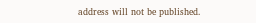address will not be published.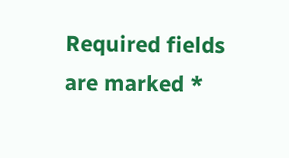Required fields are marked *